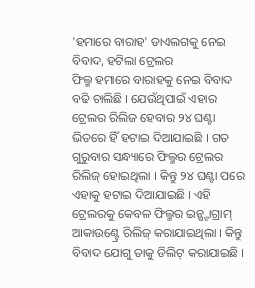'ହମାରେ ବାରାହ' ଡାଏଲଗକୁ ନେଇ ବିବାଦ, ହଟିଲା ଟ୍ରେଲର
ଫିଲ୍ମ ହମାରେ ବାରାହକୁ ନେଇ ବିବାଦ ବଢି ଚାଲିଛି । ଯେଉଁଥିପାଇଁ ଏହାର ଟ୍ରେଲର ରିଲିଜ ହେବାର ୨୪ ଘଣ୍ଟା ଭିତରେ ହିଁ ହଟାଇ ଦିଆଯାଇଛି । ଗତ ଗୁରୁବାର ସନ୍ଧ୍ୟାରେ ଫିଲ୍ମର ଟ୍ରେଲର ରିଲିଜ୍ ହୋଇଥିଲା । କିନ୍ତୁ ୨୪ ଘଣ୍ଟା ପରେ ଏହାକୁ ହଟାଇ ଦିଆଯାଇଛି । ଏହି ଟ୍ରେଲରକୁ କେବଳ ଫିଲ୍ମର ଇନ୍ଷ୍ଟାଗ୍ରାମ୍ ଆକାଉଣ୍ଟ୍ରେ ରିଲିଜ୍ କରାଯାଇଥିଲା । କିନ୍ତୁ ବିବାଦ ଯୋଗୁ ତାକୁ ଡିଲିଟ୍ କରାଯାଇଛି ।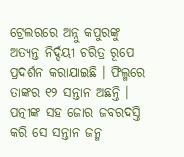ଟ୍ରେଲରରେ ଅନ୍ନୁ କପୁରଙ୍କୁ ଅତ୍ୟନ୍ତ ନିର୍ଦ୍ଦୟୀ ଚରିତ୍ର ରୂପେ ପ୍ରଦର୍ଶନ କରାଯାଇଛି । ଫିଲ୍ମରେ ତାଙ୍କର ୧୨ ସନ୍ତାନ ଅଛନ୍ତି । ପତ୍ନୀଙ୍କ ସହ ଜୋର ଜବରଦସ୍ତି କରି ସେ ସନ୍ତାନ ଜନ୍ମ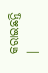କରାଇଛନ୍ତି ।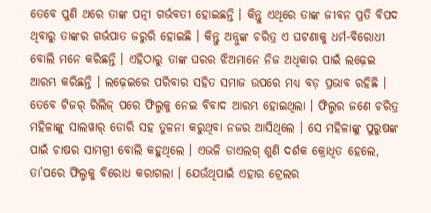ତେବେ ପୁଣି ଥରେ ତାଙ୍କ ପତ୍ନୀ ଗର୍ଭବତୀ ହୋଇଛନ୍ତି । କିନ୍ତୁ ଏଥିରେ ତାଙ୍କ ଜୀବନ ପ୍ରତି ବିପଦ ଥିବାରୁ ତାଙ୍କର ଗର୍ଭପାତ ଜରୁରି ହୋଇଛି । କିନ୍ତୁ ଅନ୍ନୁଙ୍କ ଚରିତ୍ର ଏ ଘଟଣାକୁ ଧର୍ମ-ବିରୋଧୀ ବୋଲି ମନେ କରିଛନ୍ତି । ଏହିଠାରୁ ତାଙ୍କ ଘରର ଝିଅମାନେ ନିଜ ଅଧିକାର ପାଇଁ ଲଢ଼େଇ ଆରମ୍ଭ କରିଛନ୍ତି । ଲଢ଼େଇରେ ପରିବାର ସହିତ ସମାଜ ଉପରେ ମଧ୍ୟ ବଡ଼ ପ୍ରଭାବ ରହିଛି ।
ତେବେ ଟିଜର୍ ରିଲିଜ୍ ପରେ ଫିଲ୍ମକୁ ନେଇ ବିବାଦ ଆରମ୍ଭ ହୋଇଥିଲା । ଫିଲ୍ମର ଜଣେ ଚରିତ୍ର ମହିଳାଙ୍କୁ ସାଲୱାର୍ ଡୋରି ସହ ତୁଳନା କରୁଥିବା ନଜର ଆସିଥିଲେ । ସେ ମହିଳାଙ୍କୁ ପୁରୁଷଙ୍କ ପାଇଁ ଚାଷର ସାମଗ୍ରୀ ବୋଲି କହୁଥିଲେ । ଏଭଳି ଡାଏଲଗ୍ ଶୁଣି ଦର୍ଶକ କ୍ରୋଧିତ ହେଲେ, ତା’ପରେ ଫିଲ୍ମକୁ ବିରୋଧ କରାଗଲା । ଯେଉଁଥିପାଇଁ ଏହାର ଟ୍ରେଲର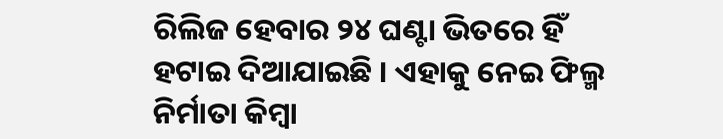ରିଲିଜ ହେବାର ୨୪ ଘଣ୍ଟା ଭିତରେ ହିଁ ହଟାଇ ଦିଆଯାଇଛି । ଏହାକୁ ନେଇ ଫିଲ୍ମ ନିର୍ମାତା କିମ୍ବା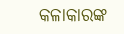କଳାକାରଙ୍କ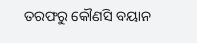ତରଫରୁ କୌଣସି ବୟାନ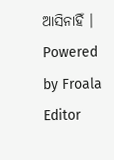ଆସିନାହିଁ ।
Powered by Froala Editor